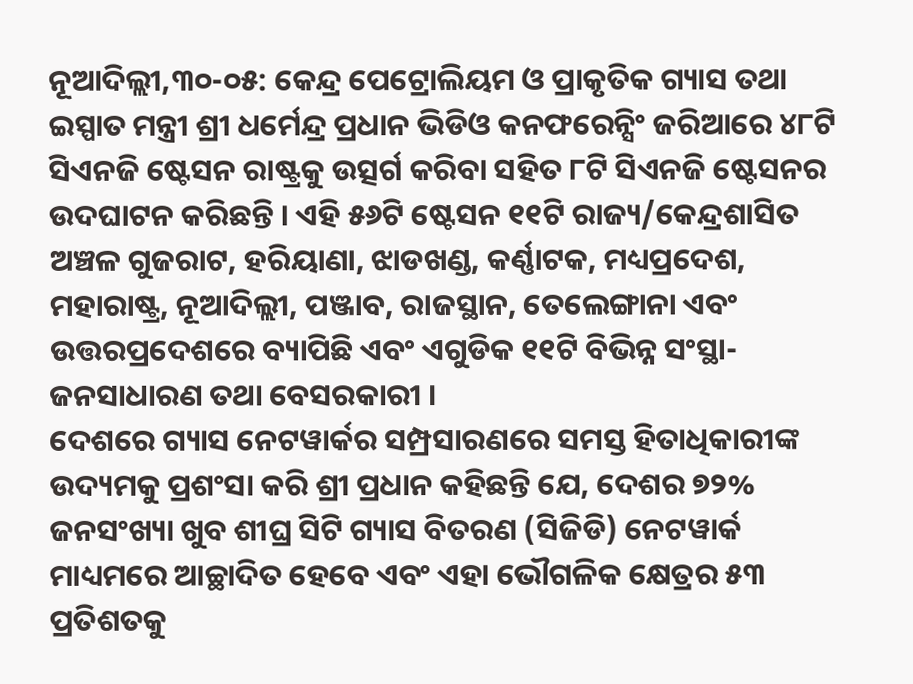ନୂଆଦିଲ୍ଲୀ,୩୦-୦୫: କେନ୍ଦ୍ର ପେଟ୍ରୋଲିୟମ ଓ ପ୍ରାକୃତିକ ଗ୍ୟାସ ତଥା ଇସ୍ପାତ ମନ୍ତ୍ରୀ ଶ୍ରୀ ଧର୍ମେନ୍ଦ୍ର ପ୍ରଧାନ ଭିଡିଓ କନଫରେନ୍ସିଂ ଜରିଆରେ ୪୮ଟି ସିଏନଜି ଷ୍ଟେସନ ରାଷ୍ଟ୍ରକୁ ଉତ୍ସର୍ଗ କରିବା ସହିତ ୮ଟି ସିଏନଜି ଷ୍ଟେସନର ଉଦଘାଟନ କରିଛନ୍ତି । ଏହି ୫୬ଟି ଷ୍ଟେସନ ୧୧ଟି ରାଜ୍ୟ/କେନ୍ଦ୍ରଶାସିତ ଅଞ୍ଚଳ ଗୁଜରାଟ, ହରିୟାଣା, ଝାଡଖଣ୍ଡ, କର୍ଣ୍ଣାଟକ, ମଧ୍ୟପ୍ରଦେଶ, ମହାରାଷ୍ଟ୍ର, ନୂଆଦିଲ୍ଲୀ, ପଞ୍ଜାବ, ରାଜସ୍ଥାନ, ତେଲେଙ୍ଗାନା ଏବଂ ଉତ୍ତରପ୍ରଦେଶରେ ବ୍ୟାପିଛି ଏବଂ ଏଗୁଡିକ ୧୧ଟି ବିଭିନ୍ନ ସଂସ୍ଥା-ଜନସାଧାରଣ ତଥା ବେସରକାରୀ ।
ଦେଶରେ ଗ୍ୟାସ ନେଟୱାର୍କର ସମ୍ପ୍ରସାରଣରେ ସମସ୍ତ ହିତାଧିକାରୀଙ୍କ ଉଦ୍ୟମକୁ ପ୍ରଶଂସା କରି ଶ୍ରୀ ପ୍ରଧାନ କହିଛନ୍ତି ଯେ, ଦେଶର ୭୨% ଜନସଂଖ୍ୟା ଖୁବ ଶୀଘ୍ର ସିଟି ଗ୍ୟାସ ବିତରଣ (ସିଜିଡି) ନେଟୱାର୍କ ମାଧ୍ୟମରେ ଆଚ୍ଛାଦିତ ହେବେ ଏବଂ ଏହା ଭୌଗଳିକ କ୍ଷେତ୍ରର ୫୩ ପ୍ରତିଶତକୁ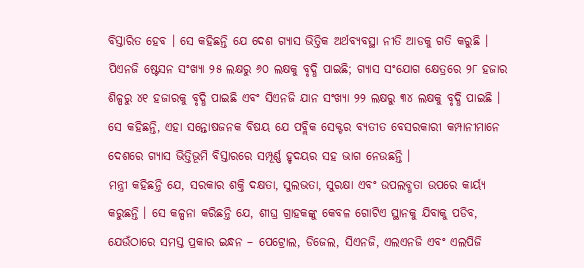ବିସ୍ତାରିତ ହେବ । ସେ କହିଛନ୍ତି ଯେ ଦେଶ ଗ୍ୟାସ ଭିତ୍ତିକ ଅର୍ଥବ୍ୟବସ୍ଥା ନୀତି ଆଡକୁ ଗତି କରୁଛି । ପିଏନଜି ଷ୍ଟେସନ ସଂଖ୍ୟା ୨୫ ଲକ୍ଷରୁ ୬୦ ଲକ୍ଷକୁ ବୃଦ୍ଧି ପାଇଛି; ଗ୍ୟାସ ସଂଯୋଗ କ୍ଷେତ୍ରରେ ୨୮ ହଜାର ଶିଳ୍ପରୁ ୪୧ ହଜାରକୁ ବୃଦ୍ଧି ପାଇଛି ଏବଂ ସିଏନଜି ଯାନ ସଂଖ୍ୟା ୨୨ ଲକ୍ଷରୁ ୩୪ ଲକ୍ଷକୁ ବୃଦ୍ଧି ପାଇଛି । ସେ କହିଛନ୍ତି, ଏହା ସନ୍ତୋଷଜନକ ବିଷୟ ଯେ ପବ୍ଲିକ ସେକ୍ଟର ବ୍ୟତୀତ ବେସରକାରୀ କମ୍ପାନୀମାନେ ଦେଶରେ ଗ୍ୟାସ ଭିତ୍ତିଭୂମି ବିସ୍ତାରରେ ସମ୍ପୂର୍ଣ୍ଣ ହୃଦୟର ସହ ଭାଗ ନେଉଛନ୍ତି ।
ମନ୍ତ୍ରୀ କହିଛନ୍ତି ଯେ, ସରକାର ଶକ୍ତି ଦକ୍ଷତା, ସୁଲଭତା, ସୁରକ୍ଷା ଏବଂ ଉପଲବ୍ଧତା ଉପରେ କାର୍ୟ୍ୟ କରୁଛନ୍ତି । ସେ କଳ୍ପନା କରିଛନ୍ତି ଯେ, ଶୀଘ୍ର ଗ୍ରାହକଙ୍କୁ କେବଳ ଗୋଟିଏ ସ୍ଥାନକୁ ଯିବାକୁ ପଡିବ, ଯେଉଁଠାରେ ସମସ୍ତ ପ୍ରକାର ଇନ୍ଧନ – ପେଟ୍ରୋଲ, ଡିଜେଲ, ସିଏନଜି, ଏଲଏନଜି ଏବଂ ଏଲପିଜି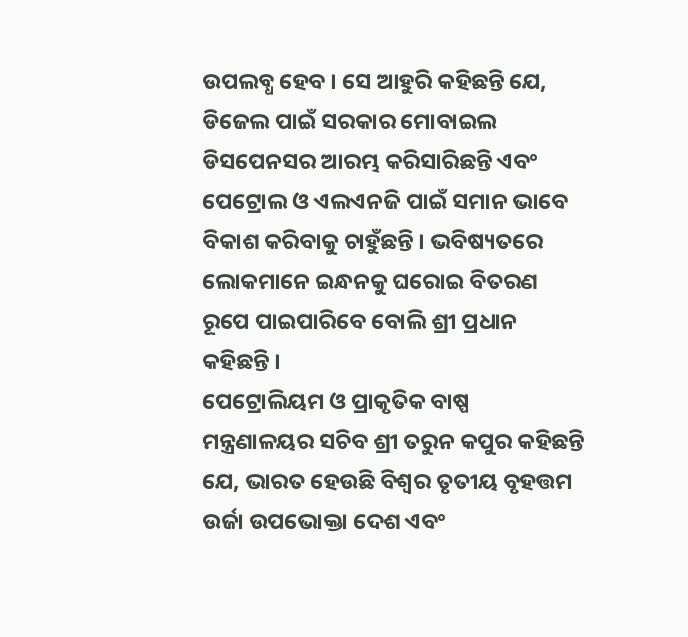ଉପଲବ୍ଧ ହେବ । ସେ ଆହୁରି କହିଛନ୍ତି ଯେ, ଡିଜେଲ ପାଇଁ ସରକାର ମୋବାଇଲ ଡିସପେନସର ଆରମ୍ଭ କରିସାରିଛନ୍ତି ଏବଂ ପେଟ୍ରୋଲ ଓ ଏଲଏନଜି ପାଇଁ ସମାନ ଭାବେ ବିକାଶ କରିବାକୁ ଚାହୁଁଛନ୍ତି । ଭବିଷ୍ୟତରେ ଲୋକମାନେ ଇନ୍ଧନକୁ ଘରୋଇ ବିତରଣ ରୂପେ ପାଇପାରିବେ ବୋଲି ଶ୍ରୀ ପ୍ରଧାନ କହିଛନ୍ତି ।
ପେଟ୍ରୋଲିୟମ ଓ ପ୍ରାକୃତିକ ବାଷ୍ପ ମନ୍ତ୍ରଣାଳୟର ସଚିବ ଶ୍ରୀ ତରୁନ କପୁର କହିଛନ୍ତି ଯେ, ଭାରତ ହେଉଛି ବିଶ୍ଵର ତୃତୀୟ ବୃହତ୍ତମ ଉର୍ଜା ଉପଭୋକ୍ତା ଦେଶ ଏବଂ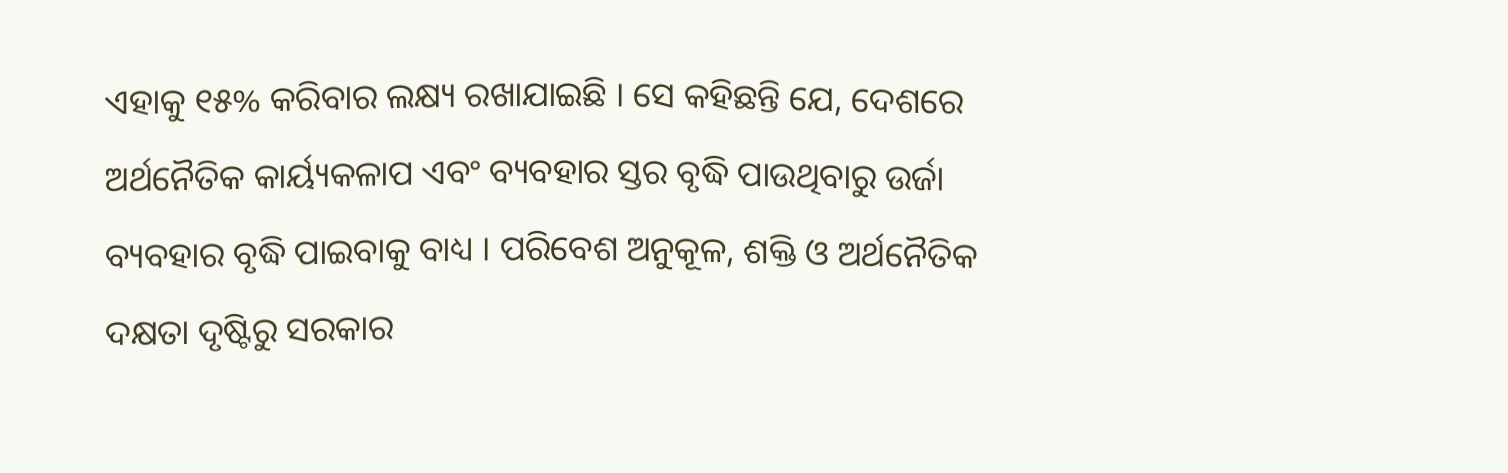ଏହାକୁ ୧୫% କରିବାର ଲକ୍ଷ୍ୟ ରଖାଯାଇଛି । ସେ କହିଛନ୍ତି ଯେ, ଦେଶରେ ଅର୍ଥନୈତିକ କାର୍ୟ୍ୟକଳାପ ଏବଂ ବ୍ୟବହାର ସ୍ତର ବୃଦ୍ଧି ପାଉଥିବାରୁ ଉର୍ଜା ବ୍ୟବହାର ବୃଦ୍ଧି ପାଇବାକୁ ବାଧ୍ୟ । ପରିବେଶ ଅନୁକୂଳ, ଶକ୍ତି ଓ ଅର୍ଥନୈତିକ ଦକ୍ଷତା ଦୃଷ୍ଟିରୁ ସରକାର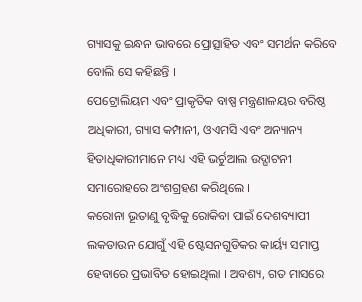ଗ୍ୟାସକୁ ଇନ୍ଧନ ଭାବରେ ପ୍ରୋତ୍ସାହିତ ଏବଂ ସମର୍ଥନ କରିବେ ବୋଲି ସେ କହିଛନ୍ତି ।
ପେଟ୍ରୋଲିୟମ ଏବଂ ପ୍ରାକୃତିକ ବାଷ୍ପ ମନ୍ତ୍ରଣାଳୟର ବରିଷ୍ଠ ଅଧିକାରୀ, ଗ୍ୟାସ କମ୍ପାନୀ, ଓଏମସି ଏବଂ ଅନ୍ୟାନ୍ୟ ହିତାଧିକାରୀମାନେ ମଧ୍ୟ ଏହି ଭର୍ଚୁଆଲ ଉଦ୍ଘାଟନୀ ସମାରୋହରେ ଅଂଶଗ୍ରହଣ କରିଥିଲେ ।
କରୋନା ଭୂତାଣୁ ବୃଦ୍ଧିକୁ ରୋକିବା ପାଇଁ ଦେଶବ୍ୟାପୀ ଲକଡାଉନ ଯୋଗୁଁ ଏହି ଷ୍ଟେସନଗୁଡିକର କାର୍ୟ୍ୟ ସମାପ୍ତ ହେବାରେ ପ୍ରଭାବିତ ହୋଇଥିଲା । ଅବଶ୍ୟ, ଗତ ମାସରେ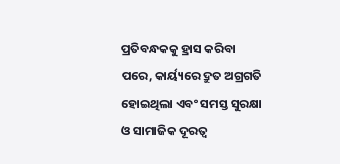ପ୍ରତିବନ୍ଧକକୁ ହ୍ରାସ କରିବା ପରେ, କାର୍ୟ୍ୟରେ ଦ୍ରୁତ ଅଗ୍ରଗତି ହୋଇଥିଲା ଏବଂ ସମସ୍ତ ସୁରକ୍ଷା ଓ ସାମାଜିକ ଦୂରତ୍ଵ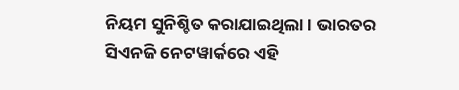ନିୟମ ସୁନିଶ୍ଚିତ କରାଯାଇଥିଲା । ଭାରତର ସିଏନଜି ନେଟୱାର୍କରେ ଏହି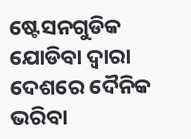ଷ୍ଟେସନଗୁଡିକ ଯୋଡିବା ଦ୍ଵାରା ଦେଶରେ ଦୈନିକ ଭରିବା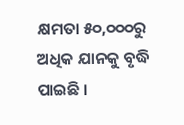କ୍ଷମତା ୫୦,୦୦୦ରୁ ଅଧିକ ଯାନକୁ ବୃଦ୍ଧି ପାଇଛି ।